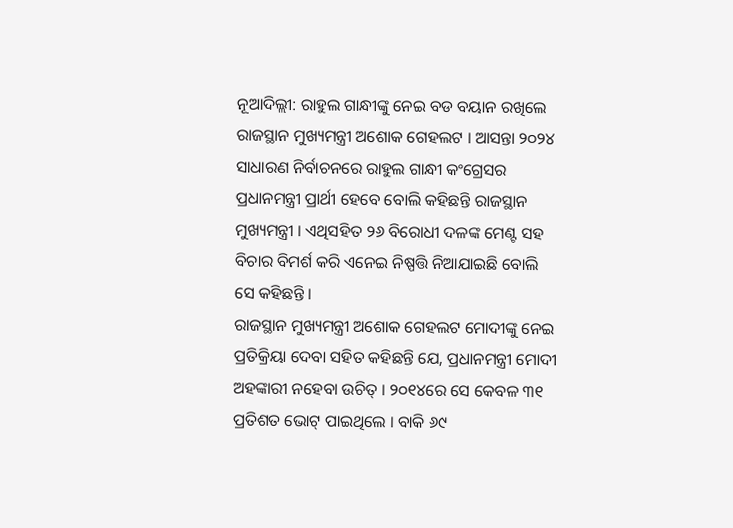ନୂଆଦିଲ୍ଲୀ: ରାହୁଲ ଗାନ୍ଧୀଙ୍କୁ ନେଇ ବଡ ବୟାନ ରଖିଲେ ରାଜସ୍ଥାନ ମୁଖ୍ୟମନ୍ତ୍ରୀ ଅଶୋକ ଗେହଲଟ । ଆସନ୍ତା ୨୦୨୪ ସାଧାରଣ ନିର୍ବାଚନରେ ରାହୁଲ ଗାନ୍ଧୀ କଂଗ୍ରେସର ପ୍ରଧାନମନ୍ତ୍ରୀ ପ୍ରାର୍ଥୀ ହେବେ ବୋଲି କହିଛନ୍ତି ରାଜସ୍ଥାନ ମୁଖ୍ୟମନ୍ତ୍ରୀ । ଏଥିସହିତ ୨୬ ବିରୋଧୀ ଦଳଙ୍କ ମେଣ୍ଟ ସହ ବିଚାର ବିମର୍ଶ କରି ଏନେଇ ନିଷ୍ପତ୍ତି ନିଆଯାଇଛି ବୋଲି ସେ କହିଛନ୍ତି ।
ରାଜସ୍ଥାନ ମୁଖ୍ୟମନ୍ତ୍ରୀ ଅଶୋକ ଗେହଲଟ ମୋଦୀଙ୍କୁ ନେଇ ପ୍ରତିକ୍ରିୟା ଦେବା ସହିତ କହିଛନ୍ତି ଯେ, ପ୍ରଧାନମନ୍ତ୍ରୀ ମୋଦୀ ଅହଙ୍କାରୀ ନହେବା ଉଚିତ୍ । ୨୦୧୪ରେ ସେ କେବଳ ୩୧ ପ୍ରତିଶତ ଭୋଟ୍ ପାଇଥିଲେ । ବାକି ୬୯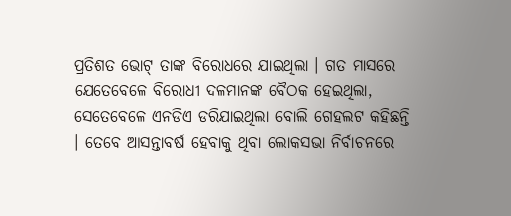ପ୍ରତିଶତ ଭୋଟ୍ ତାଙ୍କ ବିରୋଧରେ ଯାଇଥିଲା । ଗତ ମାସରେ ଯେତେବେଳେ ବିରୋଧୀ ଦଳମାନଙ୍କ ବୈଠକ ହେଇଥିଲା, ସେତେବେଳେ ଏନଡିଏ ଡରିଯାଇଥିଲା ବୋଲି ଗେହଲଟ କହିଛନ୍ତି । ତେବେ ଆସନ୍ତାବର୍ଷ ହେବାକୁ ଥିବା ଲୋକସଭା ନିର୍ବାଚନରେ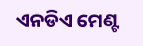ଏନଡିଏ ମେଣ୍ଟ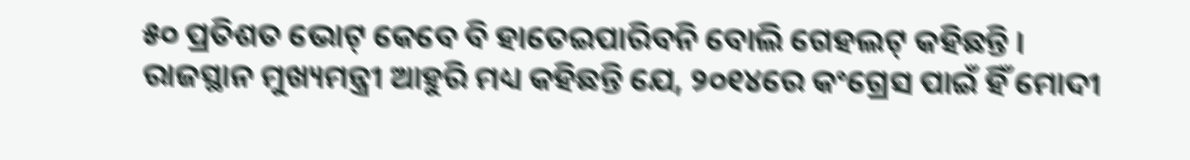୫୦ ପ୍ରତିଶତ ଭୋଟ୍ କେବେ ବି ହାତେଇପାରିବନି ବୋଲି ଗେହଲଟ୍ କହିଛନ୍ତି ।
ରାଜସ୍ଥାନ ମୁଖ୍ୟମନ୍ତ୍ରୀ ଆହୁରି ମଧ୍ୟ କହିଛନ୍ତି ଯେ, ୨୦୧୪ରେ କଂଗ୍ରେସ ପାଇଁ ହିଁ ମୋଦୀ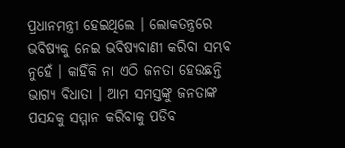ପ୍ରଧାନମନ୍ତ୍ରୀ ହେଇଥିଲେ । ଲୋକତନ୍ତ୍ରରେ ଭବିଷ୍ୟକୁ ନେଇ ଭବିଷ୍ୟବାଣୀ କରିବା ସମ୍ଭବ ନୁହେଁ । କାହିଁକି ନା ଏଠି ଜନତା ହେଉଛନ୍ତି ଭାଗ୍ୟ ବିଧାତା । ଆମ ସମସ୍ତଙ୍କୁ ଜନତାଙ୍କ ପସନ୍ଦକୁ ସମ୍ମାନ କରିବାକୁ ପଡିବ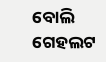ବୋଲି ଗେହଲଟ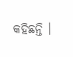କହିଛନ୍ତି ।